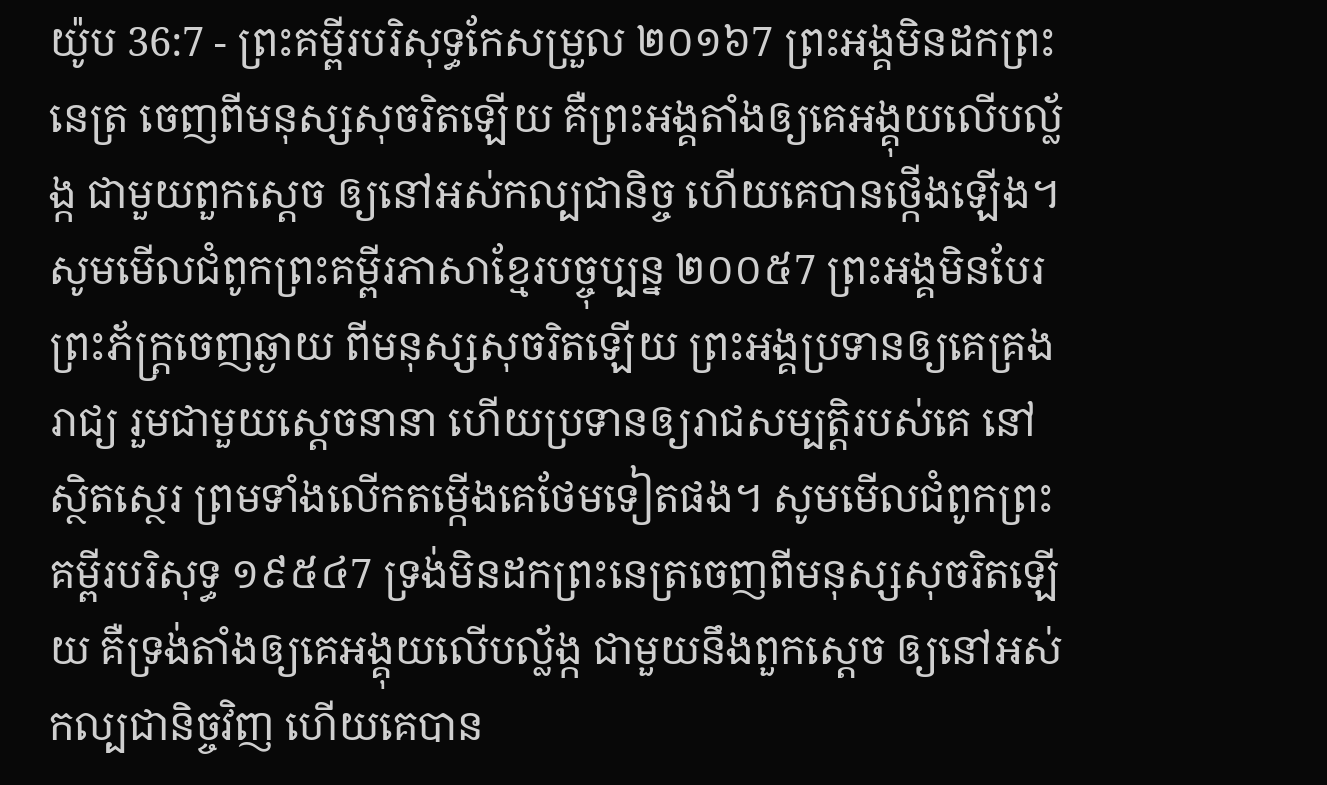យ៉ូប 36:7 - ព្រះគម្ពីរបរិសុទ្ធកែសម្រួល ២០១៦7 ព្រះអង្គមិនដកព្រះនេត្រ ចេញពីមនុស្សសុចរិតឡើយ គឺព្រះអង្គតាំងឲ្យគេអង្គុយលើបល្ល័ង្ក ជាមួយពួកស្តេច ឲ្យនៅអស់កល្បជានិច្ច ហើយគេបានថ្កើងឡើង។ សូមមើលជំពូកព្រះគម្ពីរភាសាខ្មែរបច្ចុប្បន្ន ២០០៥7 ព្រះអង្គមិនបែរព្រះភ័ក្ត្រចេញឆ្ងាយ ពីមនុស្សសុចរិតឡើយ ព្រះអង្គប្រទានឲ្យគេគ្រងរាជ្យ រួមជាមួយស្ដេចនានា ហើយប្រទានឲ្យរាជសម្បត្តិរបស់គេ នៅស្ថិតស្ថេរ ព្រមទាំងលើកតម្កើងគេថែមទៀតផង។ សូមមើលជំពូកព្រះគម្ពីរបរិសុទ្ធ ១៩៥៤7 ទ្រង់មិនដកព្រះនេត្រចេញពីមនុស្សសុចរិតឡើយ គឺទ្រង់តាំងឲ្យគេអង្គុយលើបល្ល័ង្ក ជាមួយនឹងពួកស្តេច ឲ្យនៅអស់កល្បជានិច្ចវិញ ហើយគេបាន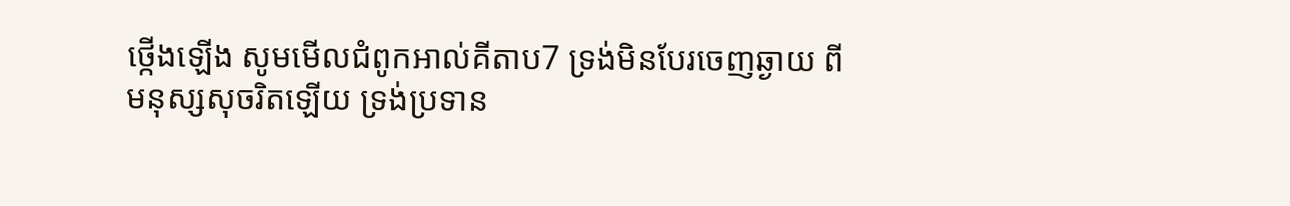ថ្កើងឡើង សូមមើលជំពូកអាល់គីតាប7 ទ្រង់មិនបែរចេញឆ្ងាយ ពីមនុស្សសុចរិតឡើយ ទ្រង់ប្រទាន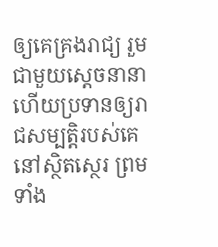ឲ្យគេគ្រងរាជ្យ រួមជាមួយស្ដេចនានា ហើយប្រទានឲ្យរាជសម្បត្តិរបស់គេ នៅស្ថិតស្ថេរ ព្រមទាំង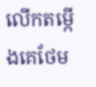លើកតម្កើងគេថែម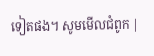ទៀតផង។ សូមមើលជំពូក |